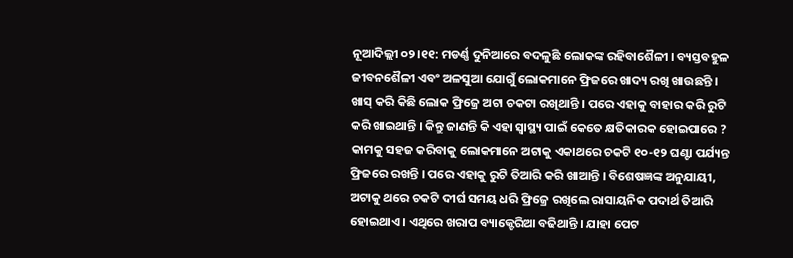ନୂଆଦିଲ୍ଲୀ ୦୨।୧୧: ମଡର୍ଣ୍ଣ ଦୁନିଆରେ ବଦଳୁଛି ଲୋକଙ୍କ ରହିବାଶୈଳୀ । ବ୍ୟସ୍ତବହୁଳ ଜୀବନଶୈଳୀ ଏବଂ ଅଳସୁଆ ଯୋଗୁଁ ଲୋକମାନେ ଫ୍ରିଜରେ ଖାଦ୍ୟ ରଖି ଖାଉଛନ୍ତି । ଖାସ୍ କରି କିଛି ଲୋକ ଫ୍ରିଜ୍ରେ ଅଟା ଚକଟା ରଖିଥାନ୍ତି । ପରେ ଏହାକୁ ବାହାର କରି ରୁଟି କରି ଖାଇଥାନ୍ତି । କିନ୍ତୁ ଜାଣନ୍ତି କି ଏହା ସ୍ବାସ୍ଥ୍ୟ ପାଇଁ କେତେ କ୍ଷତିକାରକ ହୋଇପାରେ ?
କାମକୁ ସହଜ କରିବାକୁ ଲୋକମାନେ ଅଟାକୁ ଏକାଥରେ ଚକଟି ୧୦-୧୨ ଘଣ୍ଟା ପର୍ଯ୍ୟନ୍ତ ଫ୍ରିଜରେ ରଖନ୍ତି । ପରେ ଏହାକୁ ରୁଟି ତିଆରି କରି ଖାଆନ୍ତି । ବିଶେଷଜ୍ଞଙ୍କ ଅନୁଯାୟୀ, ଅଟାକୁ ଥରେ ଚକଟି ଦୀର୍ଘ ସମୟ ଧରି ଫ୍ରିଜ୍ରେ ରଖିଲେ ରାସାୟନିକ ପଦାର୍ଥ ତିଆରି ହୋଇଥାଏ । ଏଥିରେ ଖରାପ ବ୍ୟାକ୍ଟେରିଆ ବଢିଥାନ୍ତି । ଯାହା ପେଟ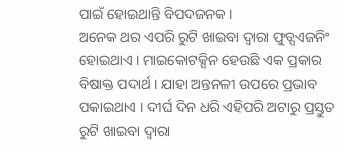ପାଇଁ ହୋଇଥାନ୍ତି ବିପଦଜନକ ।
ଅନେକ ଥର ଏପରି ରୁଟି ଖାଇବା ଦ୍ୱାରା ଫୁଡ୍ପଏଜନିଂ ହୋଇଥାଏ । ମାଇକୋଟକ୍ସିନ ହେଉଛି ଏକ ପ୍ରକାର ବିଷାକ୍ତ ପଦାର୍ଥ । ଯାହା ଅନ୍ତନଳୀ ଉପରେ ପ୍ରଭାବ ପକାଇଥାଏ । ଦୀର୍ଘ ଦିନ ଧରି ଏହିପରି ଅଟାରୁ ପ୍ରସ୍ତୁତ ରୁଟି ଖାଇବା ଦ୍ୱାରା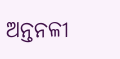ଅନ୍ତନଳୀ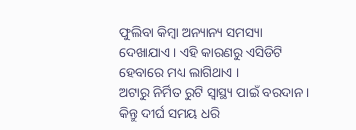ଫୁଲିବା କିମ୍ବା ଅନ୍ୟାନ୍ୟ ସମସ୍ୟା ଦେଖାଯାଏ । ଏହି କାରଣରୁ ଏସିଡିଟି ହେବାରେ ମଧ୍ୟ ଲାଗିଥାଏ ।
ଅଟାରୁ ନିର୍ମିତ ରୁଟି ସ୍ୱାସ୍ଥ୍ୟ ପାଇଁ ବରଦାନ । କିନ୍ତୁ ଦୀର୍ଘ ସମୟ ଧରି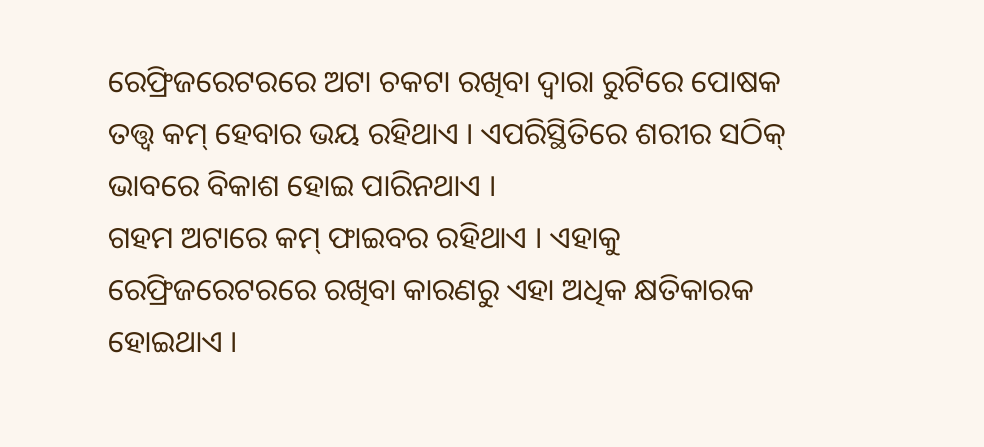ରେଫ୍ରିଜରେଟରରେ ଅଟା ଚକଟା ରଖିବା ଦ୍ବାରା ରୁଟିରେ ପୋଷକ ତତ୍ତ୍ବ କମ୍ ହେବାର ଭୟ ରହିଥାଏ । ଏପରିସ୍ଥିତିରେ ଶରୀର ସଠିକ୍ ଭାବରେ ବିକାଶ ହୋଇ ପାରିନଥାଏ ।
ଗହମ ଅଟାରେ କମ୍ ଫାଇବର ରହିଥାଏ । ଏହାକୁ ରେଫ୍ରିଜରେଟରରେ ରଖିବା କାରଣରୁ ଏହା ଅଧିକ କ୍ଷତିକାରକ ହୋଇଥାଏ ।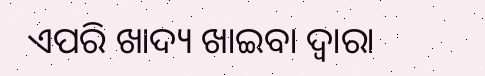ଏପରି ଖାଦ୍ୟ ଖାଇବା ଦ୍ବାରା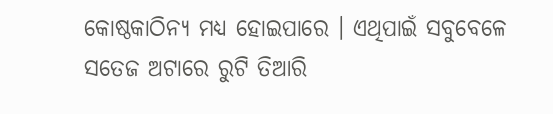କୋଷ୍ଠକାଠିନ୍ୟ ମଧ୍ୟ ହୋଇପାରେ । ଏଥିପାଇଁ ସବୁବେଳେ ସତେଜ ଅଟାରେ ରୁଟି ତିଆରି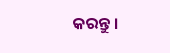କରନ୍ତୁ ।